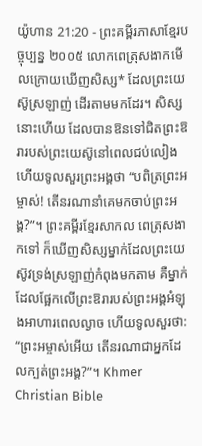យ៉ូហាន 21:20 - ព្រះគម្ពីរភាសាខ្មែរបច្ចុប្បន្ន ២០០៥ លោកពេត្រុសងាកមើលក្រោយឃើញសិស្ស* ដែលព្រះយេស៊ូស្រឡាញ់ ដើរតាមមកដែរ។ សិស្សនោះហើយ ដែលបានឱនទៅជិតព្រះឱរារបស់ព្រះយេស៊ូនៅពេលជប់លៀង ហើយទូលសួរព្រះអង្គថា “បពិត្រព្រះអម្ចាស់! តើនរណានាំគេមកចាប់ព្រះអង្គ?”។ ព្រះគម្ពីរខ្មែរសាកល ពេត្រុសងាកទៅ ក៏ឃើញសិស្សម្នាក់ដែលព្រះយេស៊ូវទ្រង់ស្រឡាញ់កំពុងមកតាម គឺម្នាក់ដែលផ្អែកលើព្រះឱរារបស់ព្រះអង្គអំឡុងអាហារពេលល្ងាច ហើយទូលសួរថា: “ព្រះអម្ចាស់អើយ តើនរណាជាអ្នកដែលក្បត់ព្រះអង្គ?”។ Khmer Christian Bible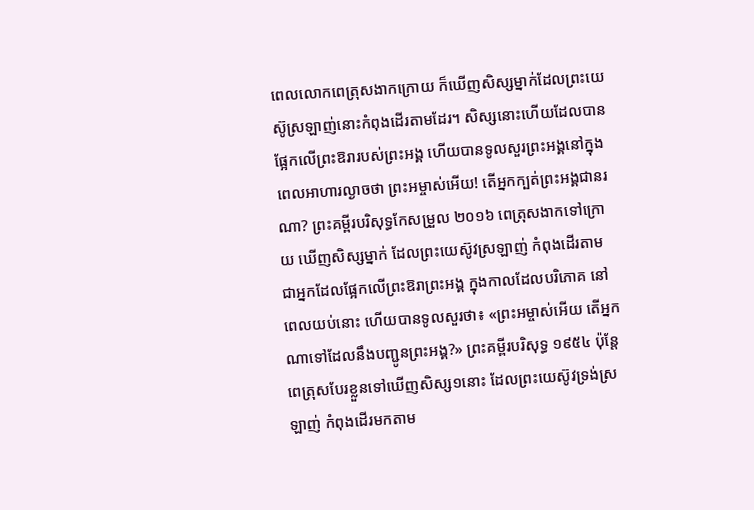ពេលលោកពេត្រុសងាកក្រោយ ក៏ឃើញសិស្សម្នាក់ដែលព្រះយេស៊ូស្រឡាញ់នោះកំពុងដើរតាមដែរ។ សិស្សនោះហើយដែលបានផ្អែកលើព្រះឱរារបស់ព្រះអង្គ ហើយបានទូលសួរព្រះអង្គនៅក្នុងពេលអាហារល្ងាចថា ព្រះអម្ចាស់អើយ! តើអ្នកក្បត់ព្រះអង្គជានរណា? ព្រះគម្ពីរបរិសុទ្ធកែសម្រួល ២០១៦ ពេត្រុសងាកទៅក្រោយ ឃើញសិស្សម្នាក់ ដែលព្រះយេស៊ូវស្រឡាញ់ កំពុងដើរតាម ជាអ្នកដែលផ្អែកលើព្រះឱរាព្រះអង្គ ក្នុងកាលដែលបរិភោគ នៅពេលយប់នោះ ហើយបានទូលសួរថា៖ «ព្រះអម្ចាស់អើយ តើអ្នកណាទៅដែលនឹងបញ្ជូនព្រះអង្គ?» ព្រះគម្ពីរបរិសុទ្ធ ១៩៥៤ ប៉ុន្តែ ពេត្រុសបែរខ្លួនទៅឃើញសិស្ស១នោះ ដែលព្រះយេស៊ូវទ្រង់ស្រឡាញ់ កំពុងដើរមកតាម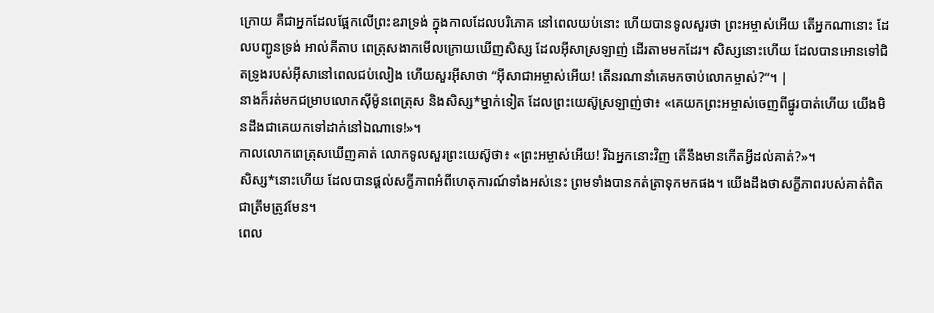ក្រោយ គឺជាអ្នកដែលផ្អែកលើព្រះឧរាទ្រង់ ក្នុងកាលដែលបរិភោគ នៅពេលយប់នោះ ហើយបានទូលសួរថា ព្រះអម្ចាស់អើយ តើអ្នកណានោះ ដែលបញ្ជូនទ្រង់ អាល់គីតាប ពេត្រុសងាកមើលក្រោយឃើញសិស្ស ដែលអ៊ីសាស្រឡាញ់ ដើរតាមមកដែរ។ សិស្សនោះហើយ ដែលបានអោនទៅជិតទ្រូងរបស់អ៊ីសានៅពេលជប់លៀង ហើយសួរអ៊ីសាថា “អ៊ីសាជាអម្ចាស់អើយ! តើនរណានាំគេមកចាប់លោកម្ចាស់?”។ |
នាងក៏រត់មកជម្រាបលោកស៊ីម៉ូនពេត្រុស និងសិស្ស*ម្នាក់ទៀត ដែលព្រះយេស៊ូស្រឡាញ់ថា៖ «គេយកព្រះអម្ចាស់ចេញពីផ្នូរបាត់ហើយ យើងមិនដឹងជាគេយកទៅដាក់នៅឯណាទេ!»។
កាលលោកពេត្រុសឃើញគាត់ លោកទូលសួរព្រះយេស៊ូថា៖ «ព្រះអម្ចាស់អើយ! រីឯអ្នកនោះវិញ តើនឹងមានកើតអ្វីដល់គាត់?»។
សិស្ស*នោះហើយ ដែលបានផ្ដល់សក្ខីភាពអំពីហេតុការណ៍ទាំងអស់នេះ ព្រមទាំងបានកត់ត្រាទុកមកផង។ យើងដឹងថាសក្ខីភាពរបស់គាត់ពិតជាត្រឹមត្រូវមែន។
ពេល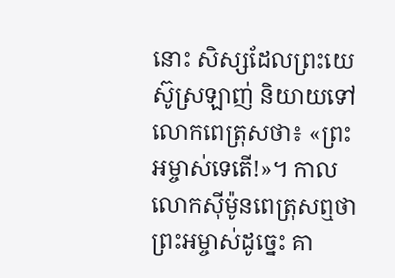នោះ សិស្សដែលព្រះយេស៊ូស្រឡាញ់ និយាយទៅលោកពេត្រុសថា៖ «ព្រះអម្ចាស់ទេតើ!»។ កាលលោកស៊ីម៉ូនពេត្រុសឮថា ព្រះអម្ចាស់ដូច្នេះ គា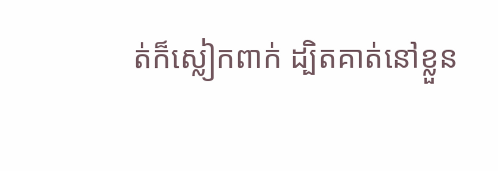ត់ក៏ស្លៀកពាក់ ដ្បិតគាត់នៅខ្លួន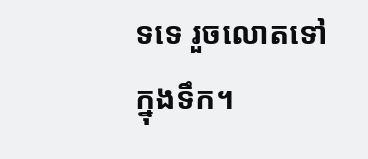ទទេ រួចលោតទៅក្នុងទឹក។